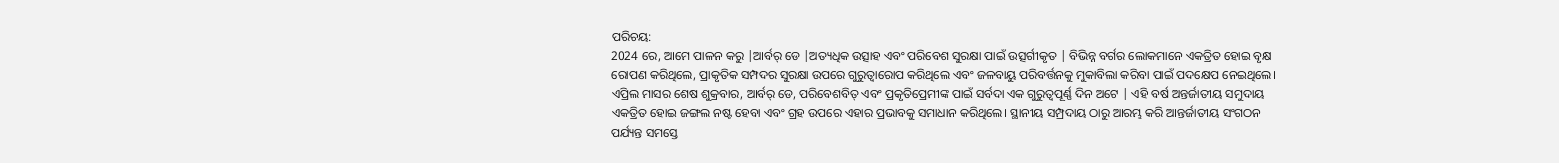ପରିଚୟ:
2024 ରେ, ଆମେ ପାଳନ କରୁ |ଆର୍ବର୍ ଡେ |ଅତ୍ୟଧିକ ଉତ୍ସାହ ଏବଂ ପରିବେଶ ସୁରକ୍ଷା ପାଇଁ ଉତ୍ସର୍ଗୀକୃତ | ବିଭିନ୍ନ ବର୍ଗର ଲୋକମାନେ ଏକତ୍ରିତ ହୋଇ ବୃକ୍ଷ ରୋପଣ କରିଥିଲେ, ପ୍ରାକୃତିକ ସମ୍ପଦର ସୁରକ୍ଷା ଉପରେ ଗୁରୁତ୍ୱାରୋପ କରିଥିଲେ ଏବଂ ଜଳବାୟୁ ପରିବର୍ତ୍ତନକୁ ମୁକାବିଲା କରିବା ପାଇଁ ପଦକ୍ଷେପ ନେଇଥିଲେ।
ଏପ୍ରିଲ ମାସର ଶେଷ ଶୁକ୍ରବାର, ଆର୍ବର୍ ଡେ, ପରିବେଶବିତ୍ ଏବଂ ପ୍ରକୃତିପ୍ରେମୀଙ୍କ ପାଇଁ ସର୍ବଦା ଏକ ଗୁରୁତ୍ୱପୂର୍ଣ୍ଣ ଦିନ ଅଟେ | ଏହି ବର୍ଷ ଅନ୍ତର୍ଜାତୀୟ ସମୁଦାୟ ଏକତ୍ରିତ ହୋଇ ଜଙ୍ଗଲ ନଷ୍ଟ ହେବା ଏବଂ ଗ୍ରହ ଉପରେ ଏହାର ପ୍ରଭାବକୁ ସମାଧାନ କରିଥିଲେ। ସ୍ଥାନୀୟ ସମ୍ପ୍ରଦାୟ ଠାରୁ ଆରମ୍ଭ କରି ଆନ୍ତର୍ଜାତୀୟ ସଂଗଠନ ପର୍ଯ୍ୟନ୍ତ ସମସ୍ତେ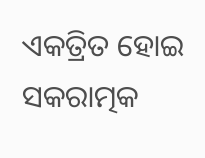ଏକତ୍ରିତ ହୋଇ ସକରାତ୍ମକ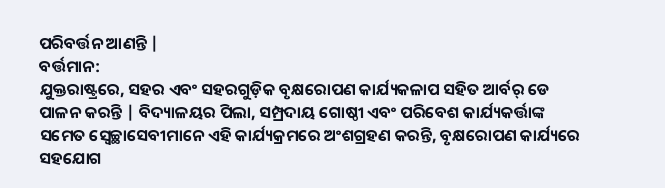ପରିବର୍ତ୍ତନ ଆଣନ୍ତି |
ବର୍ତ୍ତମାନ:
ଯୁକ୍ତରାଷ୍ଟ୍ରରେ, ସହର ଏବଂ ସହରଗୁଡ଼ିକ ବୃକ୍ଷରୋପଣ କାର୍ଯ୍ୟକଳାପ ସହିତ ଆର୍ବର୍ ଡେ ପାଳନ କରନ୍ତି | ବିଦ୍ୟାଳୟର ପିଲା, ସମ୍ପ୍ରଦାୟ ଗୋଷ୍ଠୀ ଏବଂ ପରିବେଶ କାର୍ଯ୍ୟକର୍ତ୍ତାଙ୍କ ସମେତ ସ୍ବେଚ୍ଛାସେବୀମାନେ ଏହି କାର୍ଯ୍ୟକ୍ରମରେ ଅଂଶଗ୍ରହଣ କରନ୍ତି, ବୃକ୍ଷରୋପଣ କାର୍ଯ୍ୟରେ ସହଯୋଗ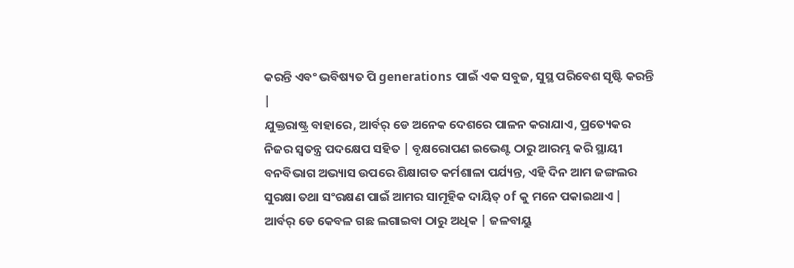କରନ୍ତି ଏବଂ ଭବିଷ୍ୟତ ପି generations ପାଇଁ ଏକ ସବୁଜ, ସୁସ୍ଥ ପରିବେଶ ସୃଷ୍ଟି କରନ୍ତି |
ଯୁକ୍ତରାଷ୍ଟ୍ର ବାହାରେ, ଆର୍ବର୍ ଡେ ଅନେକ ଦେଶରେ ପାଳନ କରାଯାଏ, ପ୍ରତ୍ୟେକର ନିଜର ସ୍ୱତନ୍ତ୍ର ପଦକ୍ଷେପ ସହିତ | ବୃକ୍ଷରୋପଣ ଇଭେଣ୍ଟ ଠାରୁ ଆରମ୍ଭ କରି ସ୍ଥାୟୀ ବନବିଭାଗ ଅଭ୍ୟାସ ଉପରେ ଶିକ୍ଷାଗତ କର୍ମଶାଳା ପର୍ଯ୍ୟନ୍ତ, ଏହି ଦିନ ଆମ ଜଙ୍ଗଲର ସୁରକ୍ଷା ତଥା ସଂରକ୍ଷଣ ପାଇଁ ଆମର ସାମୂହିକ ଦାୟିତ୍ of କୁ ମନେ ପକାଇଥାଏ |
ଆର୍ବର୍ ଡେ କେବଳ ଗଛ ଲଗାଇବା ଠାରୁ ଅଧିକ | ଜଳବାୟୁ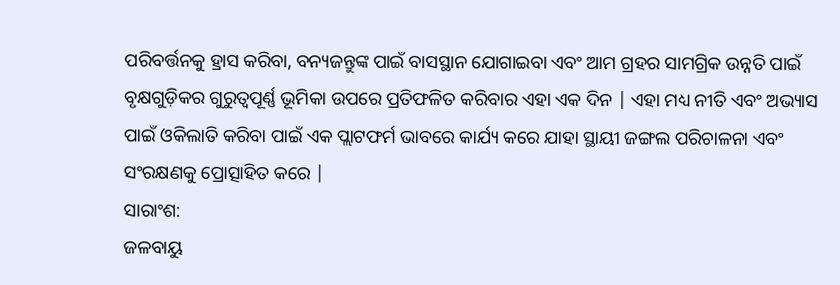ପରିବର୍ତ୍ତନକୁ ହ୍ରାସ କରିବା, ବନ୍ୟଜନ୍ତୁଙ୍କ ପାଇଁ ବାସସ୍ଥାନ ଯୋଗାଇବା ଏବଂ ଆମ ଗ୍ରହର ସାମଗ୍ରିକ ଉନ୍ନତି ପାଇଁ ବୃକ୍ଷଗୁଡ଼ିକର ଗୁରୁତ୍ୱପୂର୍ଣ୍ଣ ଭୂମିକା ଉପରେ ପ୍ରତିଫଳିତ କରିବାର ଏହା ଏକ ଦିନ | ଏହା ମଧ୍ୟ ନୀତି ଏବଂ ଅଭ୍ୟାସ ପାଇଁ ଓକିଲାତି କରିବା ପାଇଁ ଏକ ପ୍ଲାଟଫର୍ମ ଭାବରେ କାର୍ଯ୍ୟ କରେ ଯାହା ସ୍ଥାୟୀ ଜଙ୍ଗଲ ପରିଚାଳନା ଏବଂ ସଂରକ୍ଷଣକୁ ପ୍ରୋତ୍ସାହିତ କରେ |
ସାରାଂଶ:
ଜଳବାୟୁ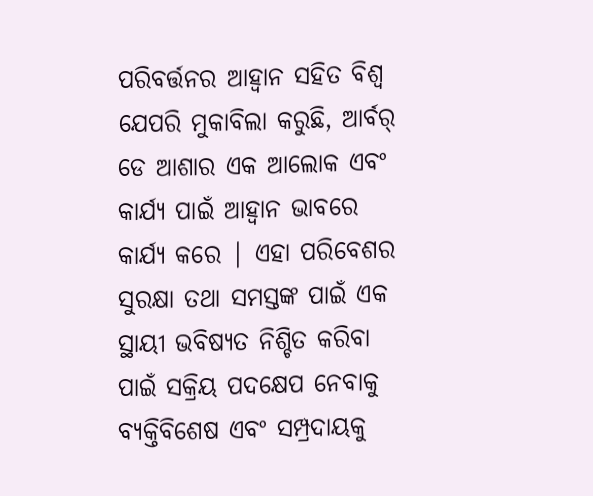ପରିବର୍ତ୍ତନର ଆହ୍ୱାନ ସହିତ ବିଶ୍ୱ ଯେପରି ମୁକାବିଲା କରୁଛି, ଆର୍ବର୍ ଡେ ଆଶାର ଏକ ଆଲୋକ ଏବଂ କାର୍ଯ୍ୟ ପାଇଁ ଆହ୍ୱାନ ଭାବରେ କାର୍ଯ୍ୟ କରେ | ଏହା ପରିବେଶର ସୁରକ୍ଷା ତଥା ସମସ୍ତଙ୍କ ପାଇଁ ଏକ ସ୍ଥାୟୀ ଭବିଷ୍ୟତ ନିଶ୍ଚିତ କରିବା ପାଇଁ ସକ୍ରିୟ ପଦକ୍ଷେପ ନେବାକୁ ବ୍ୟକ୍ତିବିଶେଷ ଏବଂ ସମ୍ପ୍ରଦାୟକୁ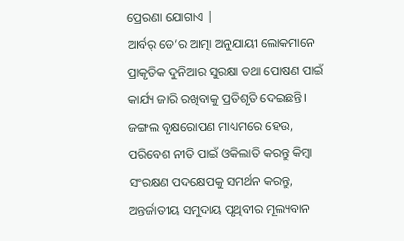ପ୍ରେରଣା ଯୋଗାଏ |
ଆର୍ବର୍ ଡେ’ର ଆତ୍ମା ଅନୁଯାୟୀ ଲୋକମାନେ ପ୍ରାକୃତିକ ଦୁନିଆର ସୁରକ୍ଷା ତଥା ପୋଷଣ ପାଇଁ କାର୍ଯ୍ୟ ଜାରି ରଖିବାକୁ ପ୍ରତିଶୃତି ଦେଇଛନ୍ତି। ଜଙ୍ଗଲ ବୃକ୍ଷରୋପଣ ମାଧ୍ୟମରେ ହେଉ, ପରିବେଶ ନୀତି ପାଇଁ ଓକିଲାତି କରନ୍ତୁ କିମ୍ବା ସଂରକ୍ଷଣ ପଦକ୍ଷେପକୁ ସମର୍ଥନ କରନ୍ତୁ, ଅନ୍ତର୍ଜାତୀୟ ସମୁଦାୟ ପୃଥିବୀର ମୂଲ୍ୟବାନ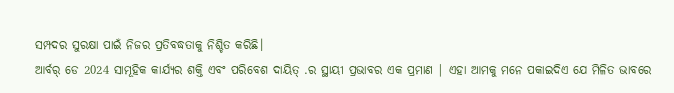ସମ୍ପଦର ସୁରକ୍ଷା ପାଇଁ ନିଜର ପ୍ରତିବଦ୍ଧତାକୁ ନିଶ୍ଚିତ କରିଛି।
ଆର୍ବର୍ ଡେ 2024 ସାମୂହିକ କାର୍ଯ୍ୟର ଶକ୍ତି ଏବଂ ପରିବେଶ ଦାୟିତ୍ .ର ସ୍ଥାୟୀ ପ୍ରଭାବର ଏକ ପ୍ରମାଣ | ଏହା ଆମକୁ ମନେ ପକାଇଦିଏ ଯେ ମିଳିତ ଭାବରେ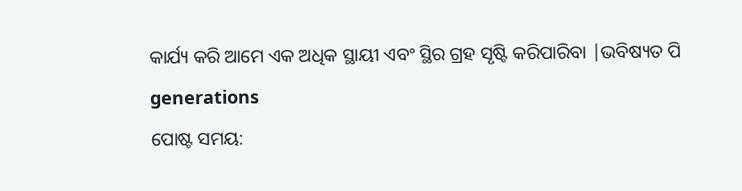କାର୍ଯ୍ୟ କରି ଆମେ ଏକ ଅଧିକ ସ୍ଥାୟୀ ଏବଂ ସ୍ଥିର ଗ୍ରହ ସୃଷ୍ଟି କରିପାରିବା |ଭବିଷ୍ୟତ ପି generations
ପୋଷ୍ଟ ସମୟ: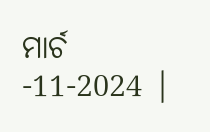ମାର୍ଚ -11-2024 |